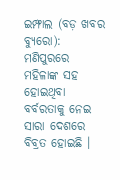ଇମ୍ଫାଲ (ବଡ଼ ଖବର ବ୍ୟୁରୋ): ମଣିପୁରରେ ମହିଳାଙ୍କ ସହ ହୋଇଥିବା ବର୍ବରତାକୁ ନେଇ ସାରା ଦେଶରେ ବିବ୍ରତ ହୋଇଛି ।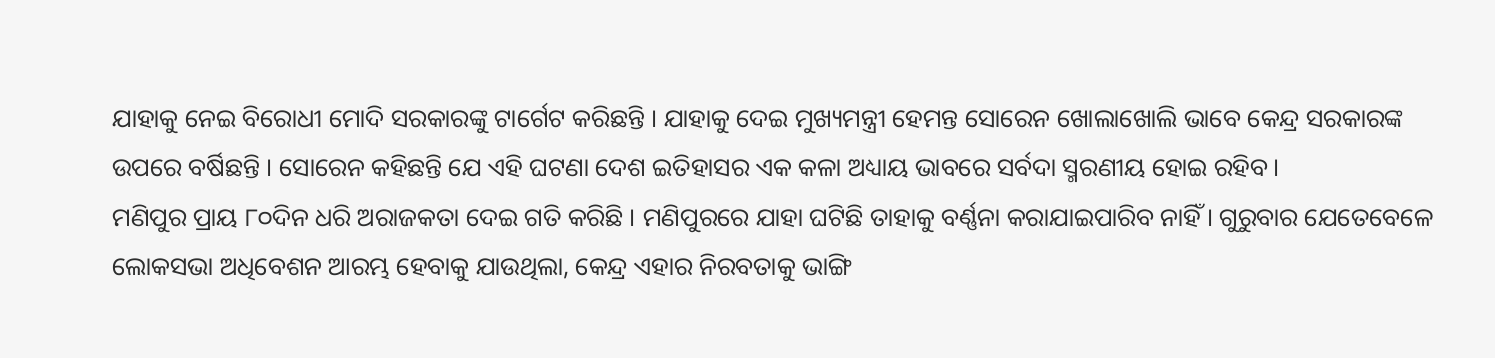ଯାହାକୁ ନେଇ ବିରୋଧୀ ମୋଦି ସରକାରଙ୍କୁ ଟାର୍ଗେଟ କରିଛନ୍ତି । ଯାହାକୁ ଦେଇ ମୁଖ୍ୟମନ୍ତ୍ରୀ ହେମନ୍ତ ସୋରେନ ଖୋଲାଖୋଲି ଭାବେ କେନ୍ଦ୍ର ସରକାରଙ୍କ ଉପରେ ବର୍ଷିଛନ୍ତି । ସୋରେନ କହିଛନ୍ତି ଯେ ଏହି ଘଟଣା ଦେଶ ଇତିହାସର ଏକ କଳା ଅଧ୍ୟାୟ ଭାବରେ ସର୍ବଦା ସ୍ମରଣୀୟ ହୋଇ ରହିବ।
ମଣିପୁର ପ୍ରାୟ ୮୦ଦିନ ଧରି ଅରାଜକତା ଦେଇ ଗତି କରିଛି । ମଣିପୁରରେ ଯାହା ଘଟିଛି ତାହାକୁ ବର୍ଣ୍ଣନା କରାଯାଇପାରିବ ନାହିଁ। ଗୁରୁବାର ଯେତେବେଳେ ଲୋକସଭା ଅଧିବେଶନ ଆରମ୍ଭ ହେବାକୁ ଯାଉଥିଲା, କେନ୍ଦ୍ର ଏହାର ନିରବତାକୁ ଭାଙ୍ଗି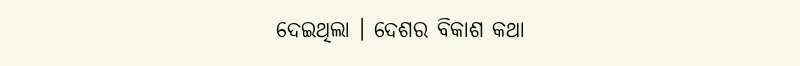ଦେଇଥିଲା । ଦେଶର ବିକାଶ କଥା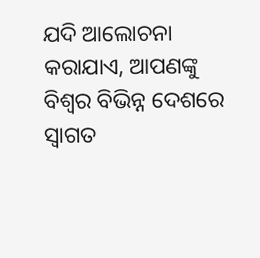ଯଦି ଆଲୋଚନା କରାଯାଏ, ଆପଣଙ୍କୁ ବିଶ୍ୱର ବିଭିନ୍ନ ଦେଶରେ ସ୍ବାଗତ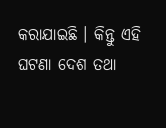କରାଯାଇଛି । କିନ୍ତୁ ଏହି ଘଟଣା ଦେଶ ତଥା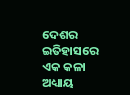ଦେଶର ଇତିହାସରେ ଏକ କଳା ଅଧ୍ୟାୟ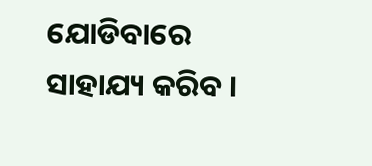ଯୋଡିବାରେ ସାହାଯ୍ୟ କରିବ ।